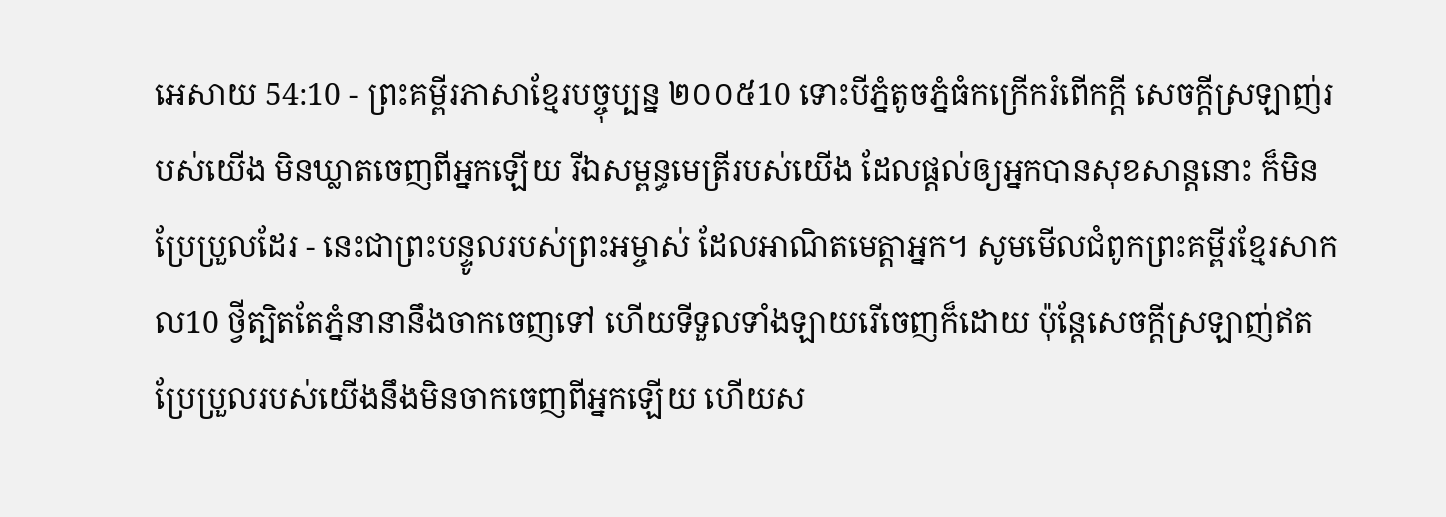អេសាយ 54:10 - ព្រះគម្ពីរភាសាខ្មែរបច្ចុប្បន្ន ២០០៥10 ទោះបីភ្នំតូចភ្នំធំកក្រើករំពើកក្ដី សេចក្ដីស្រឡាញ់របស់យើង មិនឃ្លាតចេញពីអ្នកឡើយ រីឯសម្ពន្ធមេត្រីរបស់យើង ដែលផ្ដល់ឲ្យអ្នកបានសុខសាន្តនោះ ក៏មិនប្រែប្រួលដែរ - នេះជាព្រះបន្ទូលរបស់ព្រះអម្ចាស់ ដែលអាណិតមេត្តាអ្នក។ សូមមើលជំពូកព្រះគម្ពីរខ្មែរសាកល10 ថ្វីត្បិតតែភ្នំនានានឹងចាកចេញទៅ ហើយទីទួលទាំងឡាយរើចេញក៏ដោយ ប៉ុន្តែសេចក្ដីស្រឡាញ់ឥតប្រែប្រួលរបស់យើងនឹងមិនចាកចេញពីអ្នកឡើយ ហើយស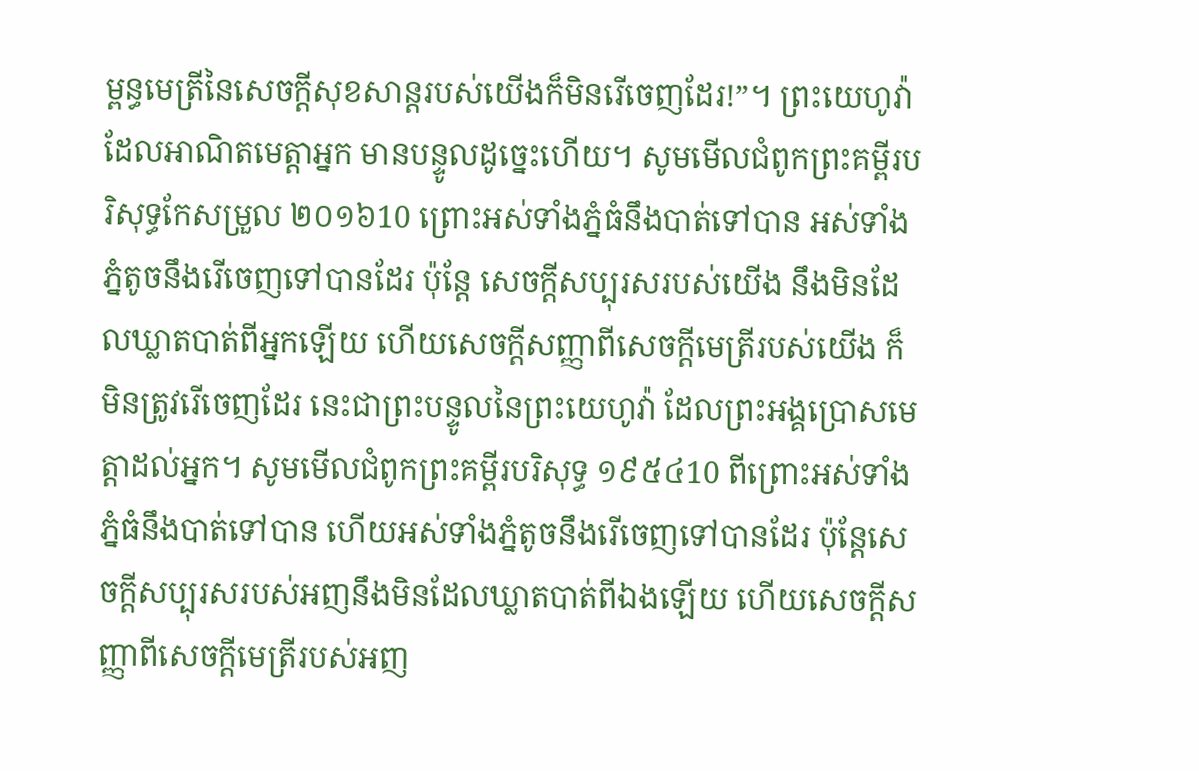ម្ពន្ធមេត្រីនៃសេចក្ដីសុខសាន្តរបស់យើងក៏មិនរើចេញដែរ!”។ ព្រះយេហូវ៉ាដែលអាណិតមេត្តាអ្នក មានបន្ទូលដូច្នេះហើយ។ សូមមើលជំពូកព្រះគម្ពីរបរិសុទ្ធកែសម្រួល ២០១៦10 ព្រោះអស់ទាំងភ្នំធំនឹងបាត់ទៅបាន អស់ទាំងភ្នំតូចនឹងរើចេញទៅបានដែរ ប៉ុន្តែ សេចក្ដីសប្បុរសរបស់យើង នឹងមិនដែលឃ្លាតបាត់ពីអ្នកឡើយ ហើយសេចក្ដីសញ្ញាពីសេចក្ដីមេត្រីរបស់យើង ក៏មិនត្រូវរើចេញដែរ នេះជាព្រះបន្ទូលនៃព្រះយេហូវ៉ា ដែលព្រះអង្គប្រោសមេត្តាដល់អ្នក។ សូមមើលជំពូកព្រះគម្ពីរបរិសុទ្ធ ១៩៥៤10 ពីព្រោះអស់ទាំងភ្នំធំនឹងបាត់ទៅបាន ហើយអស់ទាំងភ្នំតូចនឹងរើចេញទៅបានដែរ ប៉ុន្តែសេចក្ដីសប្បុរសរបស់អញនឹងមិនដែលឃ្លាតបាត់ពីឯងឡើយ ហើយសេចក្ដីសញ្ញាពីសេចក្ដីមេត្រីរបស់អញ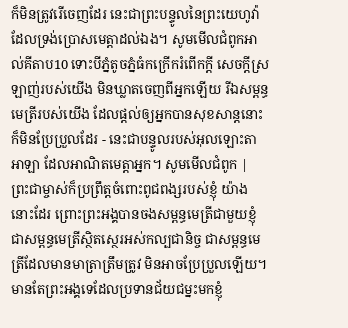ក៏មិនត្រូវរើចេញដែរ នេះជាព្រះបន្ទូលនៃព្រះយេហូវ៉ាដែលទ្រង់ប្រោសមេត្តាដល់ឯង។ សូមមើលជំពូកអាល់គីតាប10 ទោះបីភ្នំតូចភ្នំធំកក្រើករំពើកក្ដី សេចក្ដីស្រឡាញ់របស់យើង មិនឃ្លាតចេញពីអ្នកឡើយ រីឯសម្ពន្ធមេត្រីរបស់យើង ដែលផ្ដល់ឲ្យអ្នកបានសុខសាន្តនោះ ក៏មិនប្រែប្រួលដែរ - នេះជាបន្ទូលរបស់អុលឡោះតាអាឡា ដែលអាណិតមេត្តាអ្នក។ សូមមើលជំពូក |
ព្រះជាម្ចាស់ក៏ប្រព្រឹត្តចំពោះពូជពង្សរបស់ខ្ញុំ យ៉ាងនោះដែរ ព្រោះព្រះអង្គបានចងសម្ពន្ធមេត្រីជាមួយខ្ញុំ ជាសម្ពន្ធមេត្រីស្ថិតស្ថេរអស់កល្បជានិច្ច ជាសម្ពន្ធមេត្រីដែលមានមាត្រាត្រឹមត្រូវ មិនអាចប្រែប្រួលឡើយ។ មានតែព្រះអង្គទេដែលប្រទានជ័យជម្នះមកខ្ញុំ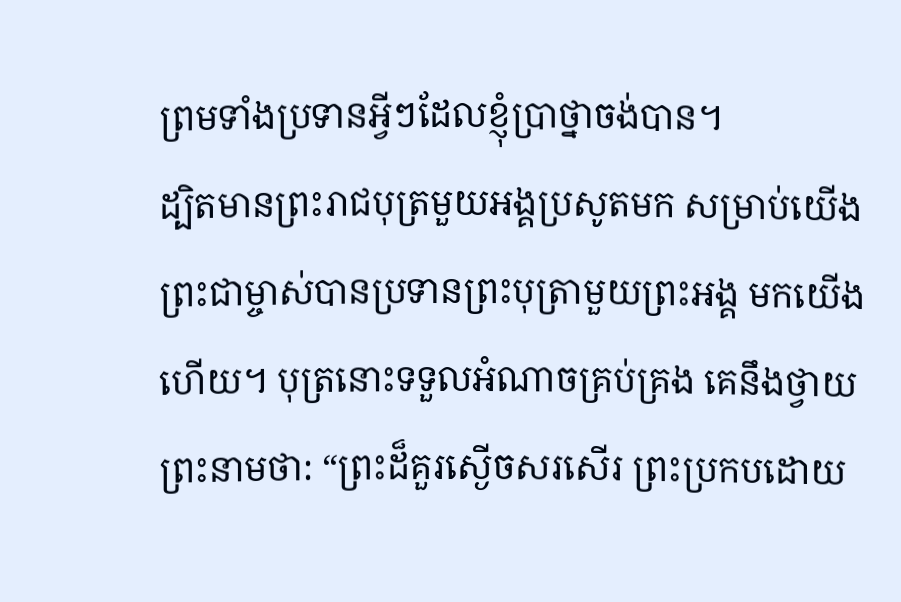ព្រមទាំងប្រទានអ្វីៗដែលខ្ញុំប្រាថ្នាចង់បាន។
ដ្បិតមានព្រះរាជបុត្រមួយអង្គប្រសូតមក សម្រាប់យើង ព្រះជាម្ចាស់បានប្រទានព្រះបុត្រាមួយព្រះអង្គ មកយើងហើយ។ បុត្រនោះទទួលអំណាចគ្រប់គ្រង គេនឹងថ្វាយព្រះនាមថា: “ព្រះដ៏គួរស្ងើចសរសើរ ព្រះប្រកបដោយ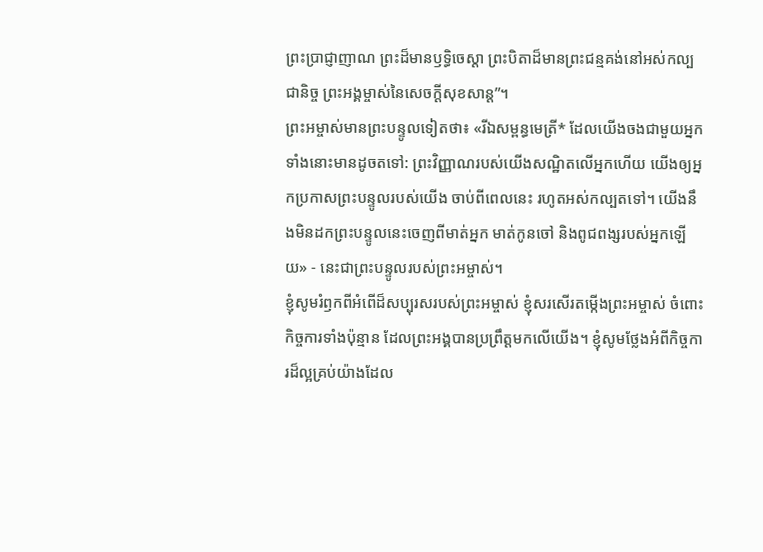ព្រះប្រាជ្ញាញាណ ព្រះដ៏មានឫទ្ធិចេស្ដា ព្រះបិតាដ៏មានព្រះជន្មគង់នៅអស់កល្បជានិច្ច ព្រះអង្គម្ចាស់នៃសេចក្ដីសុខសាន្ត”។
ព្រះអម្ចាស់មានព្រះបន្ទូលទៀតថា៖ «រីឯសម្ពន្ធមេត្រី* ដែលយើងចងជាមួយអ្នកទាំងនោះមានដូចតទៅ: ព្រះវិញ្ញាណរបស់យើងសណ្ឋិតលើអ្នកហើយ យើងឲ្យអ្នកប្រកាសព្រះបន្ទូលរបស់យើង ចាប់ពីពេលនេះ រហូតអស់កល្បតទៅ។ យើងនឹងមិនដកព្រះបន្ទូលនេះចេញពីមាត់អ្នក មាត់កូនចៅ និងពូជពង្សរបស់អ្នកឡើយ» - នេះជាព្រះបន្ទូលរបស់ព្រះអម្ចាស់។
ខ្ញុំសូមរំឭកពីអំពើដ៏សប្បុរសរបស់ព្រះអម្ចាស់ ខ្ញុំសរសើរតម្កើងព្រះអម្ចាស់ ចំពោះកិច្ចការទាំងប៉ុន្មាន ដែលព្រះអង្គបានប្រព្រឹត្តមកលើយើង។ ខ្ញុំសូមថ្លែងអំពីកិច្ចការដ៏ល្អគ្រប់យ៉ាងដែល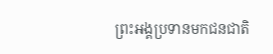ព្រះអង្គប្រទានមកជនជាតិ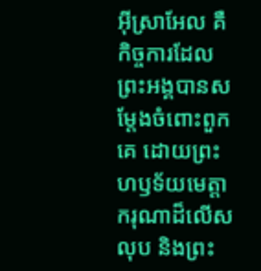អ៊ីស្រាអែល គឺកិច្ចការដែលព្រះអង្គបានសម្តែងចំពោះពួកគេ ដោយព្រះហឫទ័យមេត្តាករុណាដ៏លើសលុប និងព្រះ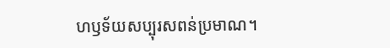ហឫទ័យសប្បុរសពន់ប្រមាណ។